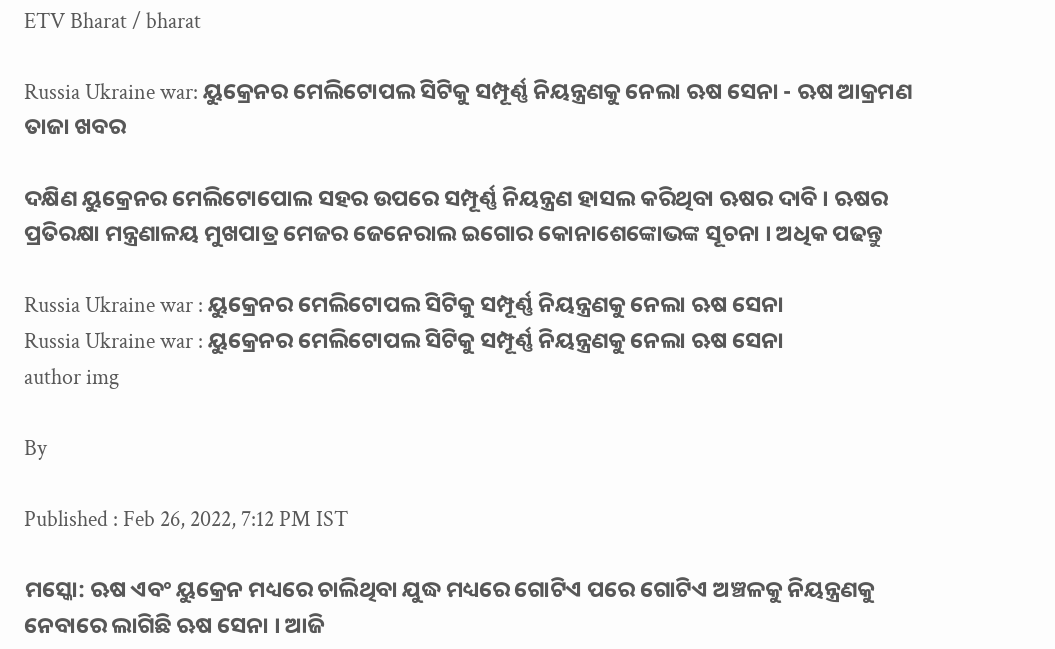ETV Bharat / bharat

Russia Ukraine war: ୟୁକ୍ରେନର ମେଲିଟୋପଲ ସିଟିକୁ ସମ୍ପୂର୍ଣ୍ଣ ନିୟନ୍ତ୍ରଣକୁ ନେଲା ଋଷ ସେନା - ଋଷ ଆକ୍ରମଣ ତାଜା ଖବର

ଦକ୍ଷିଣ ୟୁକ୍ରେନର ମେଲିଟୋପୋଲ ସହର ଉପରେ ସମ୍ପୂର୍ଣ୍ଣ ନିୟନ୍ତ୍ରଣ ହାସଲ କରିଥିବା ଋଷର ଦାବି । ଋଷର ପ୍ରତିରକ୍ଷା ମନ୍ତ୍ରଣାଳୟ ମୁଖପାତ୍ର ମେଜର ଜେନେରାଲ ଇଗୋର କୋନାଶେଙ୍କୋଭଙ୍କ ସୂଚନା । ଅଧିକ ପଢନ୍ତୁ

Russia Ukraine war : ୟୁକ୍ରେନର ମେଲିଟୋପଲ ସିଟିକୁ ସମ୍ପୂର୍ଣ୍ଣ ନିୟନ୍ତ୍ରଣକୁ ନେଲା ଋଷ ସେନା
Russia Ukraine war : ୟୁକ୍ରେନର ମେଲିଟୋପଲ ସିଟିକୁ ସମ୍ପୂର୍ଣ୍ଣ ନିୟନ୍ତ୍ରଣକୁ ନେଲା ଋଷ ସେନା
author img

By

Published : Feb 26, 2022, 7:12 PM IST

ମସ୍କୋ: ଋଷ ଏବଂ ୟୁକ୍ରେନ ମଧ୍ୟରେ ଚାଲିଥିବା ଯୁଦ୍ଧ ମଧ୍ୟରେ ଗୋଟିଏ ପରେ ଗୋଟିଏ ଅଞ୍ଚଳକୁ ନିୟନ୍ତ୍ରଣକୁ ନେବାରେ ଲାଗିଛି ଋଷ ସେନା । ଆଜି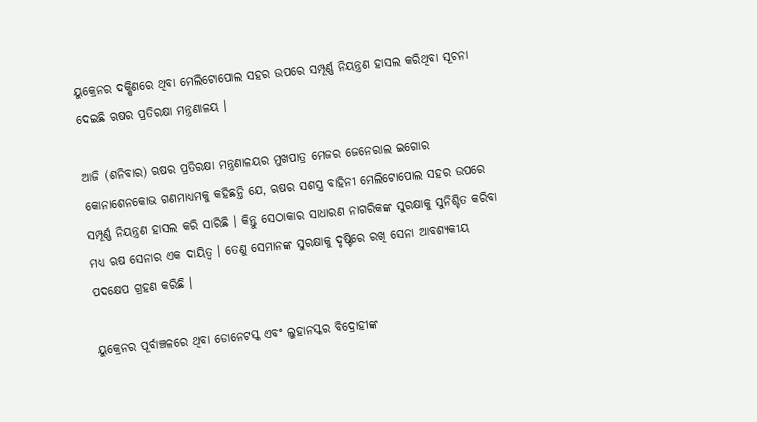ୟୁକ୍ରେନର ଦକ୍ଷିଣରେ ଥିବା ମେଲିଟୋପୋଲ ସହର ଉପରେ ସମ୍ପୂର୍ଣ୍ଣ ନିୟନ୍ତ୍ରଣ ହାସଲ କରିଥିବା ସୂଚନା ଦେଇଛି ଋଷର ପ୍ରତିରକ୍ଷା ମନ୍ତ୍ରଣାଳୟ ।

ଆଜି (ଶନିବାର) ଋଷର ପ୍ରତିରକ୍ଷା ମନ୍ତ୍ରଣାଳୟର ମୁଖପାତ୍ର ମେଜର ଜେନେରାଲ ଇଗୋର କୋନାଶେନକୋଭ ଗଣମାଧ୍ୟମକୁ କହିଛନ୍ତି ଯେ, ଋଷର ସଶସ୍ତ୍ର ବାହିନୀ ମେଲିଟୋପୋଲ ସହର ଉପରେ ସମ୍ପୂର୍ଣ୍ଣ ନିୟନ୍ତ୍ରଣ ହାସଲ କରି ସାରିଛି । କିନ୍ତୁ ସେଠାକାର ସାଧାରଣ ନାଗରିକଙ୍କ ସୁରକ୍ଷାକୁ ସୁନିଶ୍ଚିତ କରିବା ମଧ୍ୟ ଋଷ ସେନାର ଏକ ଦାୟିତ୍ବ । ତେଣୁ ସେମାନଙ୍କ ସୁରକ୍ଷାକୁ ଦୃଷ୍ଟିରେ ରଖି ସେନା ଆବଶ୍ୟକୀୟ ପଦକ୍ଷେପ ଗ୍ରହଣ କରିଛି ।

ୟୁକ୍ରେନର ପୂର୍ବାଞ୍ଚଳରେ ଥିବା ଡୋନେଟସ୍କ ଏବଂ ଲୁହାନସ୍କର ବିଦ୍ରୋହୀଙ୍କ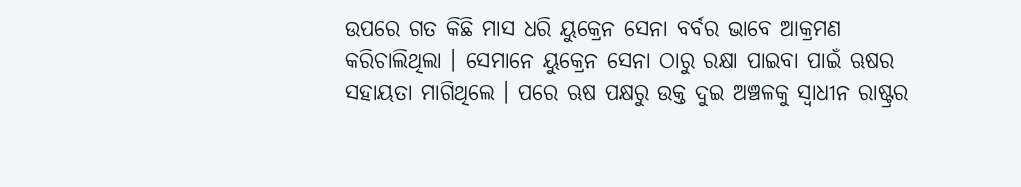ଉପରେ ଗତ କିଛି ମାସ ଧରି ୟୁକ୍ରେନ ସେନା ବର୍ବର ଭାବେ ଆକ୍ରମଣ କରିଚାଲିଥିଲା । ସେମାନେ ୟୁକ୍ରେନ ସେନା ଠାରୁ ରକ୍ଷା ପାଇବା ପାଇଁ ଋଷର ସହାୟତା ମାଗିଥିଲେ । ପରେ ଋଷ ପକ୍ଷରୁ ଉକ୍ତ ଦୁଇ ଅଞ୍ଚଳକୁ ସ୍ବାଧୀନ ରାଷ୍ଟ୍ରର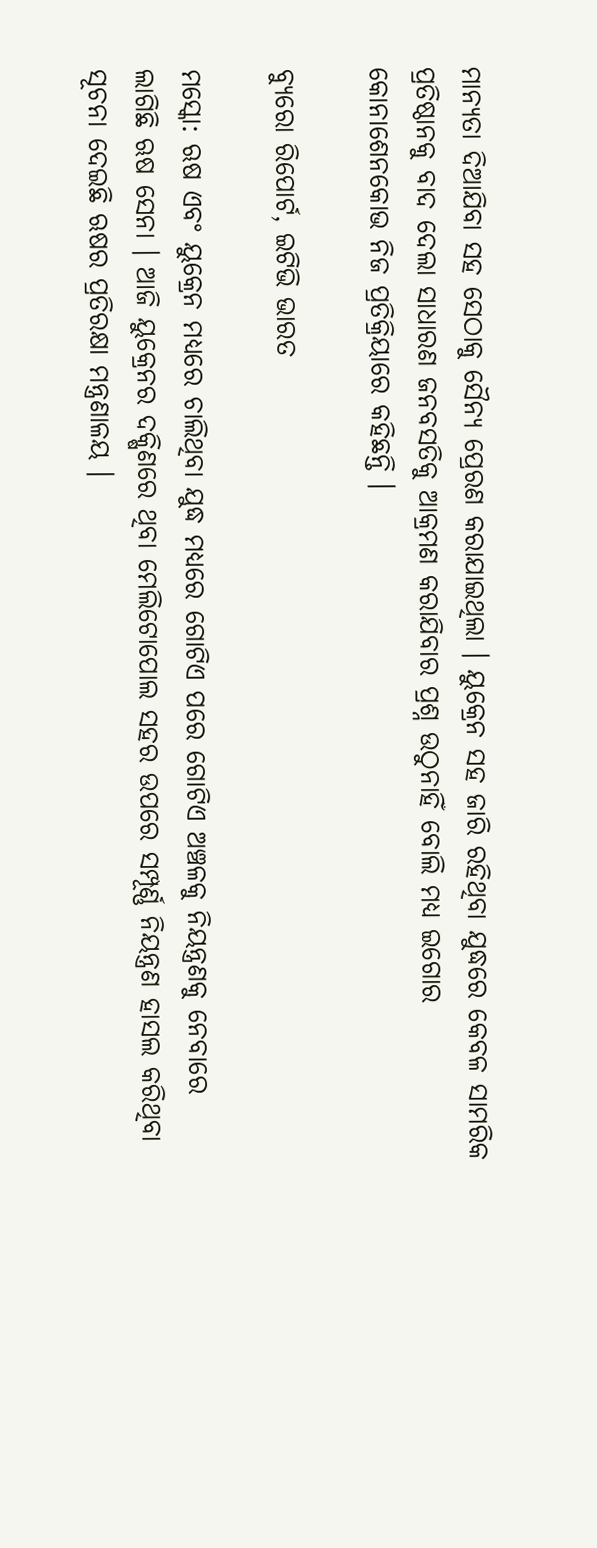ମାନ୍ୟତା ଦିଆଯିବା ସହ ସେଠାକୁ ସୈନ୍ୟ ପ୍ରେରଣ କରାଯାଇଥିଲା । ୟୁକ୍ରେନ ସହ ଜାରି ରହିଥିବା ଯୁଦ୍ଧରେ କେବଳ ସାମରିକ ପ୍ରତିଷ୍ଠାନକୁ ବାଦ ଦେଲା ସାଧାରଣ ଜନବସତିକୁ ଆକ୍ରମଣ କରାଯିବାର ପ୍ରଶ୍ନ ଉଠୁନାହିଁ ବୋଲି ମଧ୍ୟ ଇଗୋର କୋନାଶେନକୋଭ ନିଜ ପ୍ରତିକ୍ରିୟାରେ କହିଛନ୍ତି ।

ବ୍ୟୁରୋ ରିପୋର୍ଟ, ଇଟିଭି ଭାରତ

ମସ୍କୋ: ଋଷ ଏବଂ ୟୁକ୍ରେନ ମଧ୍ୟରେ ଚାଲିଥିବା ଯୁଦ୍ଧ ମଧ୍ୟରେ ଗୋଟିଏ ପରେ ଗୋଟିଏ ଅଞ୍ଚଳକୁ ନିୟନ୍ତ୍ରଣକୁ ନେବାରେ ଲାଗିଛି ଋଷ ସେନା । ଆଜି ୟୁକ୍ରେନର ଦକ୍ଷିଣରେ ଥିବା ମେଲିଟୋପୋଲ ସହର ଉପରେ ସମ୍ପୂର୍ଣ୍ଣ ନିୟନ୍ତ୍ରଣ ହାସଲ କରିଥିବା ସୂଚନା ଦେଇଛି ଋଷର ପ୍ରତିରକ୍ଷା ମନ୍ତ୍ରଣାଳୟ ।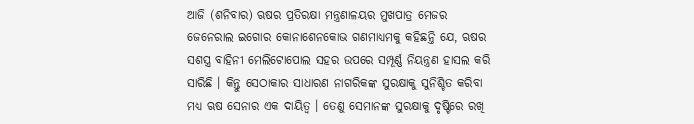ଆଜି (ଶନିବାର) ଋଷର ପ୍ରତିରକ୍ଷା ମନ୍ତ୍ରଣାଳୟର ମୁଖପାତ୍ର ମେଜର ଜେନେରାଲ ଇଗୋର କୋନାଶେନକୋଭ ଗଣମାଧ୍ୟମକୁ କହିଛନ୍ତି ଯେ, ଋଷର ସଶସ୍ତ୍ର ବାହିନୀ ମେଲିଟୋପୋଲ ସହର ଉପରେ ସମ୍ପୂର୍ଣ୍ଣ ନିୟନ୍ତ୍ରଣ ହାସଲ କରି ସାରିଛି । କିନ୍ତୁ ସେଠାକାର ସାଧାରଣ ନାଗରିକଙ୍କ ସୁରକ୍ଷାକୁ ସୁନିଶ୍ଚିତ କରିବା ମଧ୍ୟ ଋଷ ସେନାର ଏକ ଦାୟିତ୍ବ । ତେଣୁ ସେମାନଙ୍କ ସୁରକ୍ଷାକୁ ଦୃଷ୍ଟିରେ ରଖି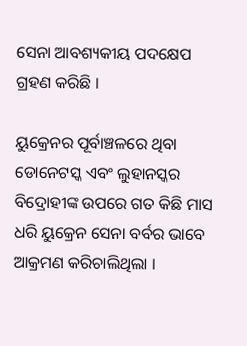ସେନା ଆବଶ୍ୟକୀୟ ପଦକ୍ଷେପ ଗ୍ରହଣ କରିଛି ।

ୟୁକ୍ରେନର ପୂର୍ବାଞ୍ଚଳରେ ଥିବା ଡୋନେଟସ୍କ ଏବଂ ଲୁହାନସ୍କର ବିଦ୍ରୋହୀଙ୍କ ଉପରେ ଗତ କିଛି ମାସ ଧରି ୟୁକ୍ରେନ ସେନା ବର୍ବର ଭାବେ ଆକ୍ରମଣ କରିଚାଲିଥିଲା ।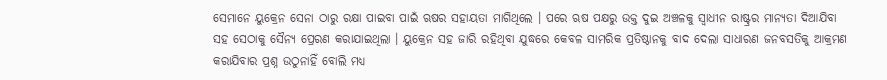ସେମାନେ ୟୁକ୍ରେନ ସେନା ଠାରୁ ରକ୍ଷା ପାଇବା ପାଇଁ ଋଷର ସହାୟତା ମାଗିଥିଲେ । ପରେ ଋଷ ପକ୍ଷରୁ ଉକ୍ତ ଦୁଇ ଅଞ୍ଚଳକୁ ସ୍ବାଧୀନ ରାଷ୍ଟ୍ରର ମାନ୍ୟତା ଦିଆଯିବା ସହ ସେଠାକୁ ସୈନ୍ୟ ପ୍ରେରଣ କରାଯାଇଥିଲା । ୟୁକ୍ରେନ ସହ ଜାରି ରହିଥିବା ଯୁଦ୍ଧରେ କେବଳ ସାମରିକ ପ୍ରତିଷ୍ଠାନକୁ ବାଦ ଦେଲା ସାଧାରଣ ଜନବସତିକୁ ଆକ୍ରମଣ କରାଯିବାର ପ୍ରଶ୍ନ ଉଠୁନାହିଁ ବୋଲି ମଧ୍ୟ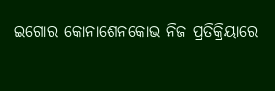ଇଗୋର କୋନାଶେନକୋଭ ନିଜ ପ୍ରତିକ୍ରିୟାରେ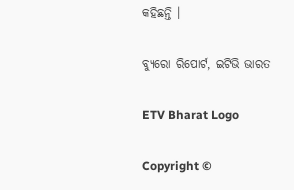କହିଛନ୍ତି ।

ବ୍ୟୁରୋ ରିପୋର୍ଟ, ଇଟିଭି ଭାରତ

ETV Bharat Logo

Copyright ©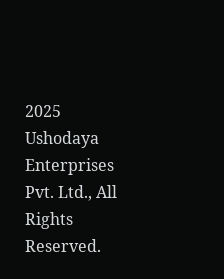2025 Ushodaya Enterprises Pvt. Ltd., All Rights Reserved.